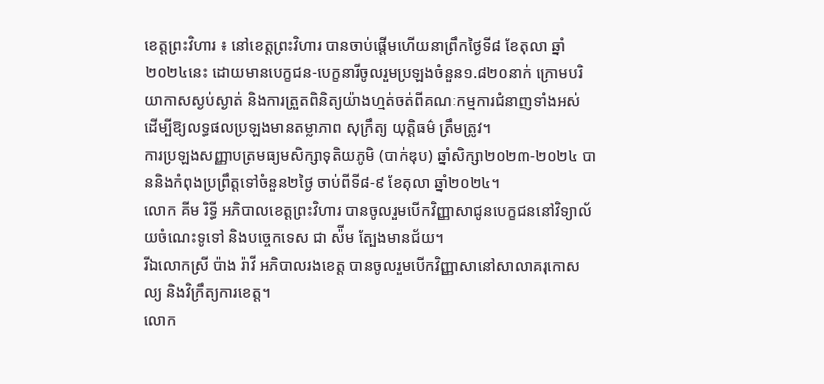ខេត្តព្រះវិហារ ៖ នៅខេត្តព្រះវិហារ បានចាប់ផ្តើមហើយនាព្រឹកថ្ងៃទី៨ ខែតុលា ឆ្នាំ២០២៤នេះ ដោយមានបេក្ខជន-បេក្ខនារីចូលរួមប្រឡងចំនួន១.៨២០នាក់ ក្រោមបរិយាកាសស្ងប់ស្ងាត់ និងការត្រួតពិនិត្យយ៉ាងហ្មត់ចត់ពីគណៈកម្មការជំនាញទាំងអស់ ដើម្បីឱ្យលទ្ធផលប្រឡងមានតម្លាភាព សុក្រឹត្យ យុត្តិធម៌ ត្រឹមត្រូវ។
ការប្រឡងសញ្ញាបត្រមធ្យមសិក្សាទុតិយភូមិ (បាក់ឌុប) ឆ្នាំសិក្សា២០២៣-២០២៤ បាននិងកំពុងប្រព្រឹត្តទៅចំនួន២ថ្ងៃ ចាប់ពីទី៨-៩ ខែតុលា ឆ្នាំ២០២៤។
លោក គីម រិទ្ធី អភិបាលខេត្តព្រះវិហារ បានចូលរួមបើកវិញ្ញាសាជូនបេក្ខជននៅវិទ្យាល័យចំណេះទូទៅ និងបច្ចេកទេស ជា ស៉ីម ត្បែងមានជ័យ។
រីឯលោកស្រី ប៉ាង រ៉ាវី អភិបាលរងខេត្ត បានចូលរួមបើកវិញ្ញាសានៅសាលាគរុកោសល្យ និងវិក្រឹត្យការខេត្ត។
លោក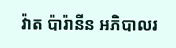វ៉ាត ប៉ារ៉ានីន អភិបាលរ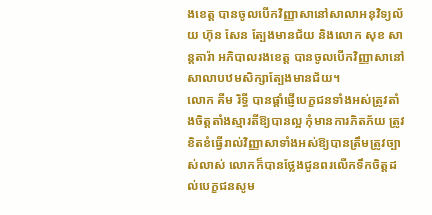ងខេត្ត បានចូលបើកវិញ្ញាសានៅសាលាអនុវិទ្យល័យ ហ៊ុន សែន ត្បែងមានជ័យ និងលោក សុខ សាន្តតារ៉ា អភិបាលរងខេត្ត បានចូលបើកវិញ្ញាសានៅសាលាបឋមសិក្សាត្បែងមានជ័យ។
លោក គីម រិទ្ធី បានផ្តាំផ្ញើបេក្ខជនទាំងអស់ត្រូវតាំងចិត្តតាំងស្មារតីឱ្យបានល្អ កុំមានការភិតភ័យ ត្រូវខិតខំធ្វើរាល់វិញ្ញាសាទាំងអស់ឱ្យបានត្រឹមត្រូវច្បាស់លាស់ លោកក៏បានថ្លែងជូនពរលើកទឹកចិត្តដល់បេក្ខជនសូម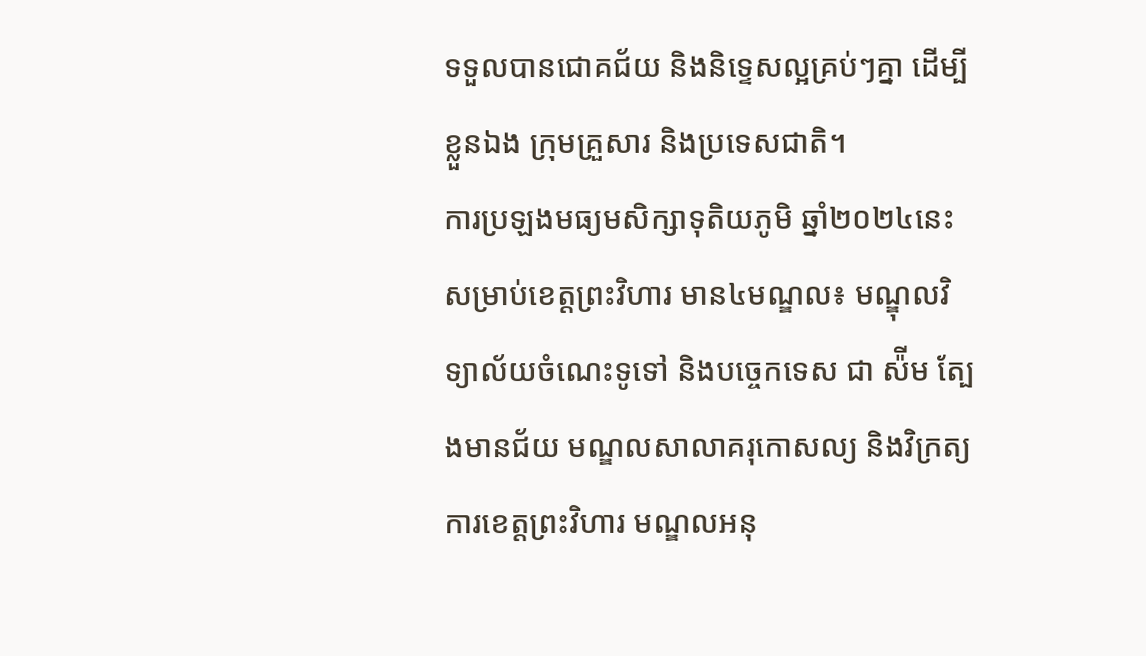ទទួលបានជោគជ័យ និងនិទ្ទេសល្អគ្រប់ៗគ្នា ដើម្បីខ្លួនឯង ក្រុមគ្រួសារ និងប្រទេសជាតិ។
ការប្រឡងមធ្យមសិក្សាទុតិយភូមិ ឆ្នាំ២០២៤នេះ សម្រាប់ខេត្តព្រះវិហារ មាន៤មណ្ឌល៖ មណ្ឌុលវិទ្យាល័យចំណេះទូទៅ និងបច្ចេកទេស ជា ស៉ីម ត្បែងមានជ័យ មណ្ឌលសាលាគរុកោសល្យ និងវិក្រត្យការខេត្តព្រះវិហារ មណ្ឌលអនុ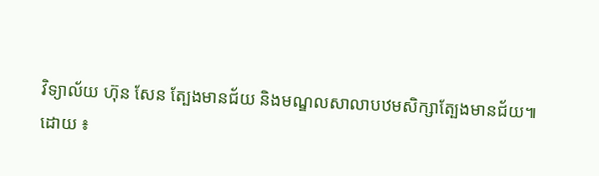វិទ្យាល័យ ហ៊ុន សែន ត្បែងមានជ័យ និងមណ្ឌលសាលាបឋមសិក្សាត្បែងមានជ័យ៕
ដោយ ៖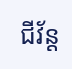ជីវ័ន្ត